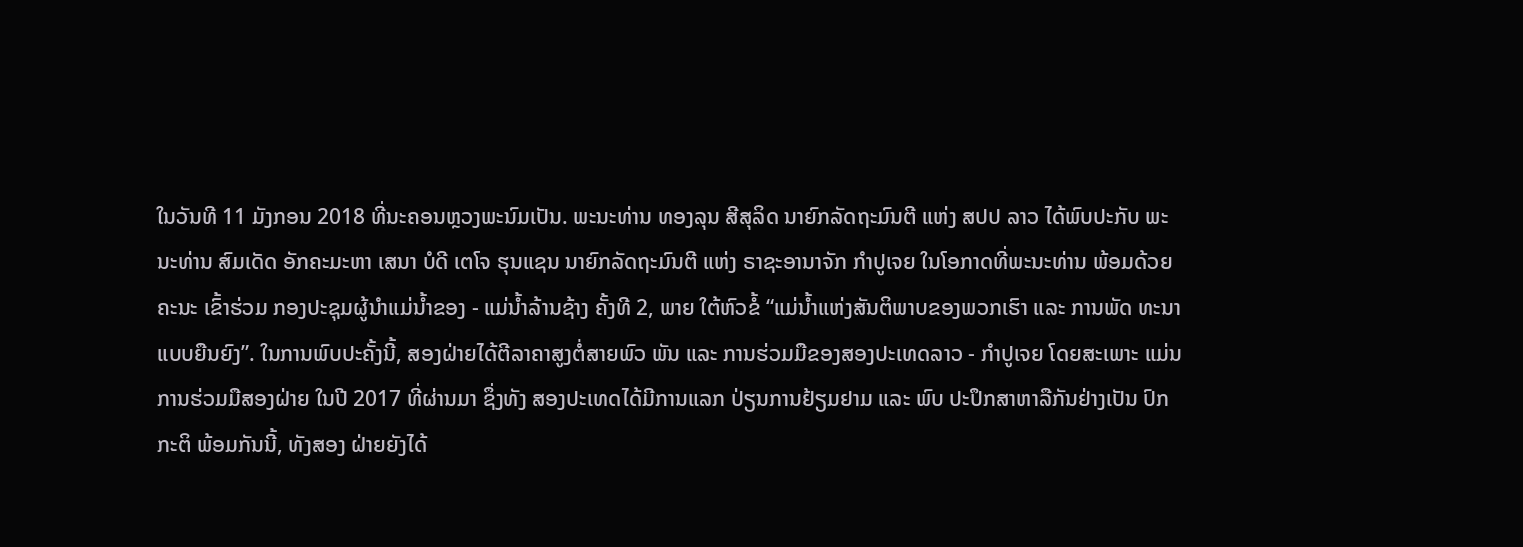ໃນວັນທີ 11 ມັງກອນ 2018 ທີ່ນະຄອນຫຼວງພະນົມເປັນ. ພະນະທ່ານ ທອງລຸນ ສີສຸລິດ ນາຍົກລັດຖະມົນຕີ ແຫ່ງ ສປປ ລາວ ໄດ້ພົບປະກັບ ພະນະທ່ານ ສົມເດັດ ອັກຄະມະຫາ ເສນາ ບໍດີ ເຕໂຈ ຮຸນແຊນ ນາຍົກລັດຖະມົນຕີ ແຫ່ງ ຣາຊະອານາຈັກ ກຳປູເຈຍ ໃນໂອກາດທີ່ພະນະທ່ານ ພ້ອມດ້ວຍຄະນະ ເຂົ້າຮ່ວມ ກອງປະຊຸມຜູ້ນຳແມ່ນ້ຳຂອງ - ແມ່ນ້ຳລ້ານຊ້າງ ຄັ້ງທີ 2, ພາຍ ໃຕ້ຫົວຂໍ້ “ແມ່ນ້ຳແຫ່ງສັນຕິພາບຂອງພວກເຮົາ ແລະ ການພັດ ທະນາແບບຍືນຍົງ”. ໃນການພົບປະຄັ້ງນີ້, ສອງຝ່າຍໄດ້ຕີລາຄາສູງຕໍ່ສາຍພົວ ພັນ ແລະ ການຮ່ວມມືຂອງສອງປະເທດລາວ - ກຳປູເຈຍ ໂດຍສະເພາະ ແມ່ນການຮ່ວມມືສອງຝ່າຍ ໃນປີ 2017 ທີ່ຜ່ານມາ ຊຶ່ງທັງ ສອງປະເທດໄດ້ມີການແລກ ປ່ຽນການຢ້ຽມຢາມ ແລະ ພົບ ປະປຶກສາຫາລືກັນຢ່າງເປັນ ປົກກະຕິ ພ້ອມກັນນີ້, ທັງສອງ ຝ່າຍຍັງໄດ້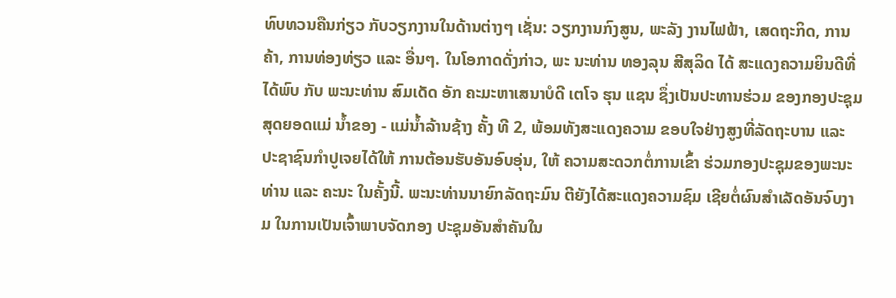ທົບທວນຄືນກ່ຽວ ກັບວຽກງານໃນດ້ານຕ່າງໆ ເຊັ່ນ: ວຽກງານກົງສູນ, ພະລັງ ງານໄຟຟ້າ, ເສດຖະກິດ, ການ ຄ້າ, ການທ່ອງທ່ຽວ ແລະ ອື່ນໆ. ໃນໂອກາດດັ່ງກ່າວ, ພະ ນະທ່ານ ທອງລຸນ ສີສຸລິດ ໄດ້ ສະແດງຄວາມຍິນດີທີ່ໄດ້ພົບ ກັບ ພະນະທ່ານ ສົມເດັດ ອັກ ຄະມະຫາເສນາບໍດີ ເຕໂຈ ຮຸນ ແຊນ ຊຶ່ງເປັນປະທານຮ່ວມ ຂອງກອງປະຊຸມສຸດຍອດແມ່ ນ້ຳຂອງ - ແມ່ນ້ຳລ້ານຊ້າງ ຄັ້ງ ທີ 2, ພ້ອມທັງສະແດງຄວາມ ຂອບໃຈຢ່າງສູງທີ່ລັດຖະບານ ແລະ ປະຊາຊົນກຳປູເຈຍໄດ້ໃຫ້ ການຕ້ອນຮັບອັນອົບອຸ່ນ, ໃຫ້ ຄວາມສະດວກຕໍ່ການເຂົ້າ ຮ່ວມກອງປະຊຸມຂອງພະນະ ທ່ານ ແລະ ຄະນະ ໃນຄັ້ງນີ້. ພະນະທ່ານນາຍົກລັດຖະມົນ ຕີຍັງໄດ້ສະແດງຄວາມຊົມ ເຊີຍຕໍ່ຜົນສຳເລັດອັນຈົບງາມ ໃນການເປັນເຈົ້າພາບຈັດກອງ ປະຊຸມອັນສຳຄັນໃນ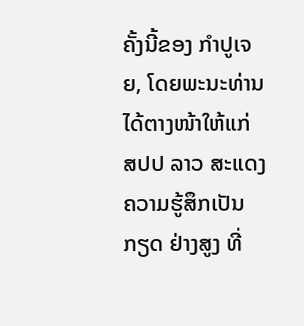ຄັ້ງນີ້ຂອງ ກຳປູເຈຍ, ໂດຍພະນະທ່ານ ໄດ້ຕາງໜ້າໃຫ້ແກ່ ສປປ ລາວ ສະແດງຄວາມຮູ້ສຶກເປັນກຽດ ຢ່າງສູງ ທີ່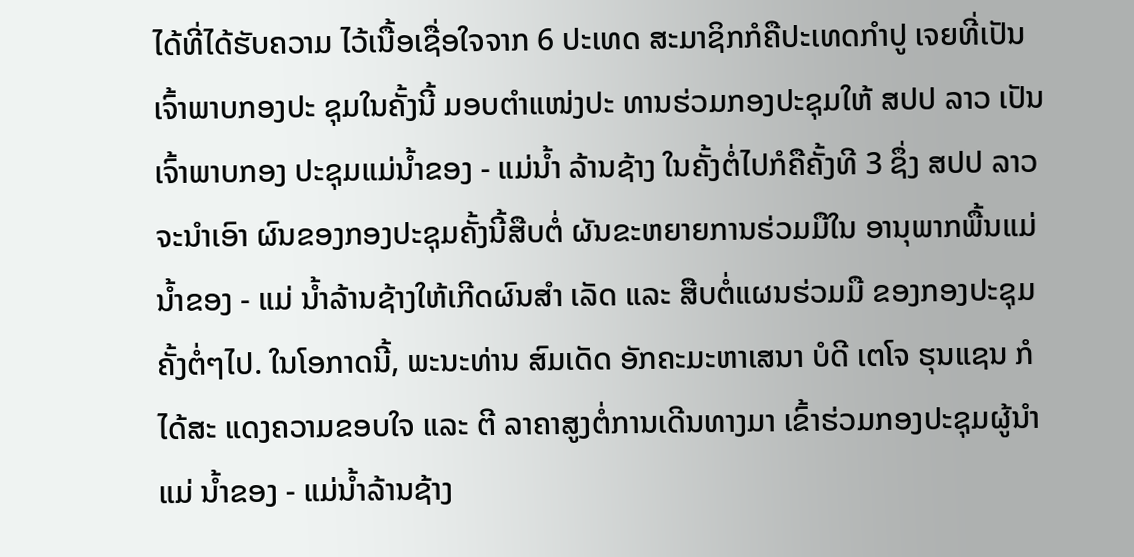ໄດ້ທີ່ໄດ້ຮັບຄວາມ ໄວ້ເນື້ອເຊື່ອໃຈຈາກ 6 ປະເທດ ສະມາຊິກກໍຄືປະເທດກຳປູ ເຈຍທີ່ເປັນເຈົ້າພາບກອງປະ ຊຸມໃນຄັ້ງນີ້ ມອບຕຳແໜ່ງປະ ທານຮ່ວມກອງປະຊຸມໃຫ້ ສປປ ລາວ ເປັນເຈົ້າພາບກອງ ປະຊຸມແມ່ນ້ຳຂອງ - ແມ່ນ້ຳ ລ້ານຊ້າງ ໃນຄັ້ງຕໍ່ໄປກໍຄືຄັ້ງທີ 3 ຊຶ່ງ ສປປ ລາວ ຈະນຳເອົາ ຜົນຂອງກອງປະຊຸມຄັ້ງນີ້ສືບຕໍ່ ຜັນຂະຫຍາຍການຮ່ວມມືໃນ ອານຸພາກພື້ນແມ່ນ້ຳຂອງ - ແມ່ ນ້ຳລ້ານຊ້າງໃຫ້ເກີດຜົນສຳ ເລັດ ແລະ ສືບຕໍ່ແຜນຮ່ວມມື ຂອງກອງປະຊຸມຄັ້ງຕໍ່ໆໄປ. ໃນໂອກາດນີ້, ພະນະທ່ານ ສົມເດັດ ອັກຄະມະຫາເສນາ ບໍດີ ເຕໂຈ ຮຸນແຊນ ກໍໄດ້ສະ ແດງຄວາມຂອບໃຈ ແລະ ຕີ ລາຄາສູງຕໍ່ການເດີນທາງມາ ເຂົ້າຮ່ວມກອງປະຊຸມຜູ້ນຳແມ່ ນ້ຳຂອງ - ແມ່ນ້ຳລ້ານຊ້າງ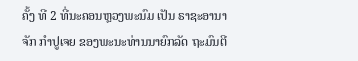ຄັ້ງ ທີ 2 ທີ່ນະຄອນຫຼວງພະນົມ ເປັນ ຣາຊະອານາຈັກ ກຳປູເຈຍ ຂອງພະນະທ່ານນາຍົກລັດ ຖະມົນຕີ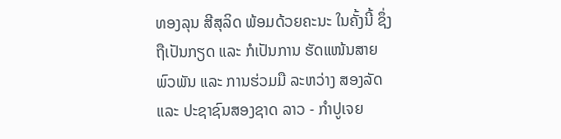ທອງລຸນ ສີສຸລິດ ພ້ອມດ້ວຍຄະນະ ໃນຄັ້ງນີ້ ຊຶ່ງ ຖືເປັນກຽດ ແລະ ກໍເປັນການ ຮັດແໜ້ນສາຍພົວພັນ ແລະ ການຮ່ວມມື ລະຫວ່າງ ສອງລັດ ແລະ ປະຊາຊົນສອງຊາດ ລາວ - ກຳປູເຈຍ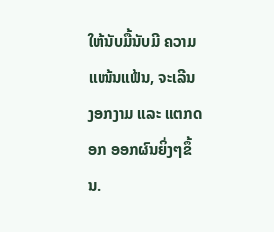ໃຫ້ນັບມື້ນັບມີ ຄວາມແໜ້ນແຟ້ນ, ຈະເລີນ ງອກງາມ ແລະ ແຕກດອກ ອອກຜົນຍິ່ງໆຂຶ້ນ.